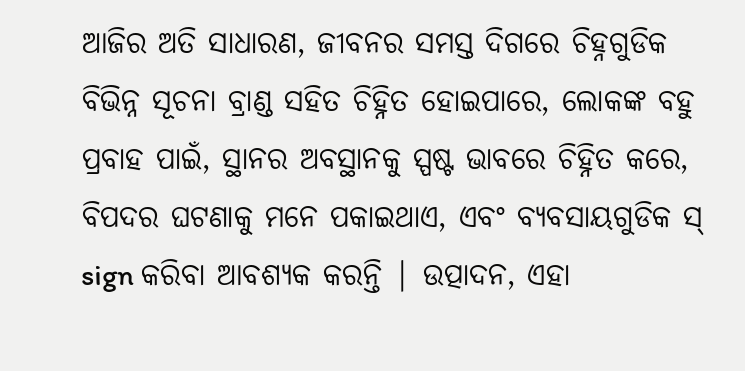ଆଜିର ଅତି ସାଧାରଣ, ଜୀବନର ସମସ୍ତ ଦିଗରେ ଚିହ୍ନଗୁଡିକ ବିଭିନ୍ନ ସୂଚନା ବ୍ରାଣ୍ଡ ସହିତ ଚିହ୍ନିତ ହୋଇପାରେ, ଲୋକଙ୍କ ବହୁ ପ୍ରବାହ ପାଇଁ, ସ୍ଥାନର ଅବସ୍ଥାନକୁ ସ୍ପଷ୍ଟ ଭାବରେ ଚିହ୍ନିତ କରେ, ବିପଦର ଘଟଣାକୁ ମନେ ପକାଇଥାଏ, ଏବଂ ବ୍ୟବସାୟଗୁଡିକ ସ୍ sign କରିବା ଆବଶ୍ୟକ କରନ୍ତି | ଉତ୍ପାଦନ, ଏହା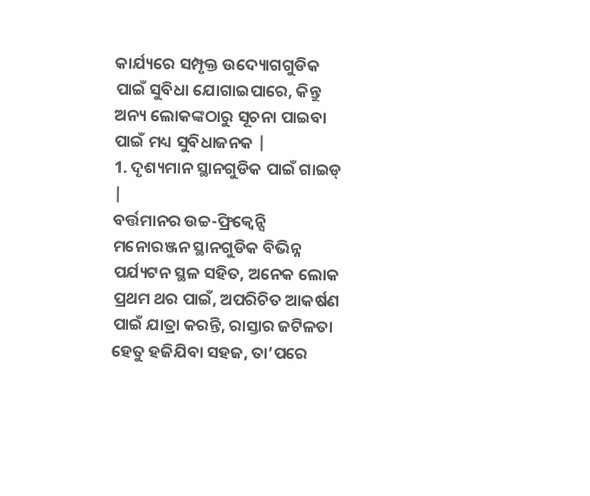କାର୍ଯ୍ୟରେ ସମ୍ପୃକ୍ତ ଉଦ୍ୟୋଗଗୁଡିକ ପାଇଁ ସୁବିଧା ଯୋଗାଇପାରେ, କିନ୍ତୁ ଅନ୍ୟ ଲୋକଙ୍କଠାରୁ ସୂଚନା ପାଇବା ପାଇଁ ମଧ୍ୟ ସୁବିଧାଜନକ |
1. ଦୃଶ୍ୟମାନ ସ୍ଥାନଗୁଡିକ ପାଇଁ ଗାଇଡ୍ |
ବର୍ତ୍ତମାନର ଉଚ୍ଚ-ଫ୍ରିକ୍ୱେନ୍ସି ମନୋରଞ୍ଜନ ସ୍ଥାନଗୁଡିକ ବିଭିନ୍ନ ପର୍ଯ୍ୟଟନ ସ୍ଥଳ ସହିତ, ଅନେକ ଲୋକ ପ୍ରଥମ ଥର ପାଇଁ, ଅପରିଚିତ ଆକର୍ଷଣ ପାଇଁ ଯାତ୍ରା କରନ୍ତି, ରାସ୍ତାର ଜଟିଳତା ହେତୁ ହଜିଯିବା ସହଜ, ତା’ପରେ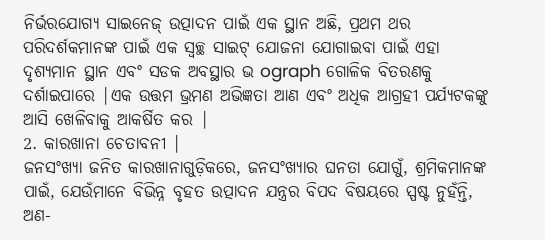ନିର୍ଭରଯୋଗ୍ୟ ସାଇନେଜ୍ ଉତ୍ପାଦନ ପାଇଁ ଏକ ସ୍ଥାନ ଅଛି, ପ୍ରଥମ ଥର ପରିଦର୍ଶକମାନଙ୍କ ପାଇଁ ଏକ ସ୍ୱଚ୍ଛ ସାଇଟ୍ ଯୋଜନା ଯୋଗାଇବା ପାଇଁ ଏହା ଦୃଶ୍ୟମାନ ସ୍ଥାନ ଏବଂ ସଡକ ଅବସ୍ଥାର ଭ ograph ଗୋଳିକ ବିତରଣକୁ ଦର୍ଶାଇପାରେ |ଏକ ଉତ୍ତମ ଭ୍ରମଣ ଅଭିଜ୍ଞତା ଆଣ ଏବଂ ଅଧିକ ଆଗ୍ରହୀ ପର୍ଯ୍ୟଟକଙ୍କୁ ଆସି ଖେଳିବାକୁ ଆକର୍ଷିତ କର |
2. କାରଖାନା ଚେତାବନୀ |
ଜନସଂଖ୍ୟା ଜନିତ କାରଖାନାଗୁଡ଼ିକରେ, ଜନସଂଖ୍ୟାର ଘନତା ଯୋଗୁଁ, ଶ୍ରମିକମାନଙ୍କ ପାଇଁ, ଯେଉଁମାନେ ବିଭିନ୍ନ ବୃହତ ଉତ୍ପାଦନ ଯନ୍ତ୍ରର ବିପଦ ବିଷୟରେ ସ୍ପଷ୍ଟ ନୁହଁନ୍ତି, ଅଣ-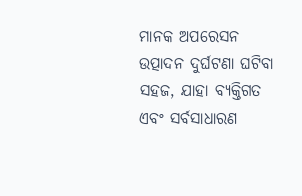ମାନକ ଅପରେସନ ଉତ୍ପାଦନ ଦୁର୍ଘଟଣା ଘଟିବା ସହଜ, ଯାହା ବ୍ୟକ୍ତିଗତ ଏବଂ ସର୍ବସାଧାରଣ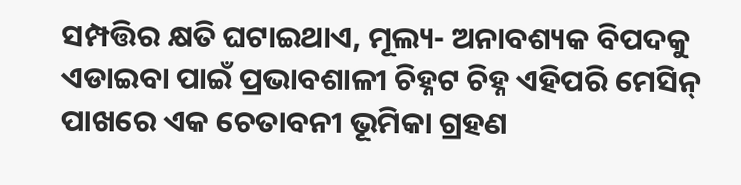ସମ୍ପତ୍ତିର କ୍ଷତି ଘଟାଇଥାଏ, ମୂଲ୍ୟ- ଅନାବଶ୍ୟକ ବିପଦକୁ ଏଡାଇବା ପାଇଁ ପ୍ରଭାବଶାଳୀ ଚିହ୍ନଟ ଚିହ୍ନ ଏହିପରି ମେସିନ୍ ପାଖରେ ଏକ ଚେତାବନୀ ଭୂମିକା ଗ୍ରହଣ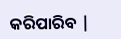କରିପାରିବ |